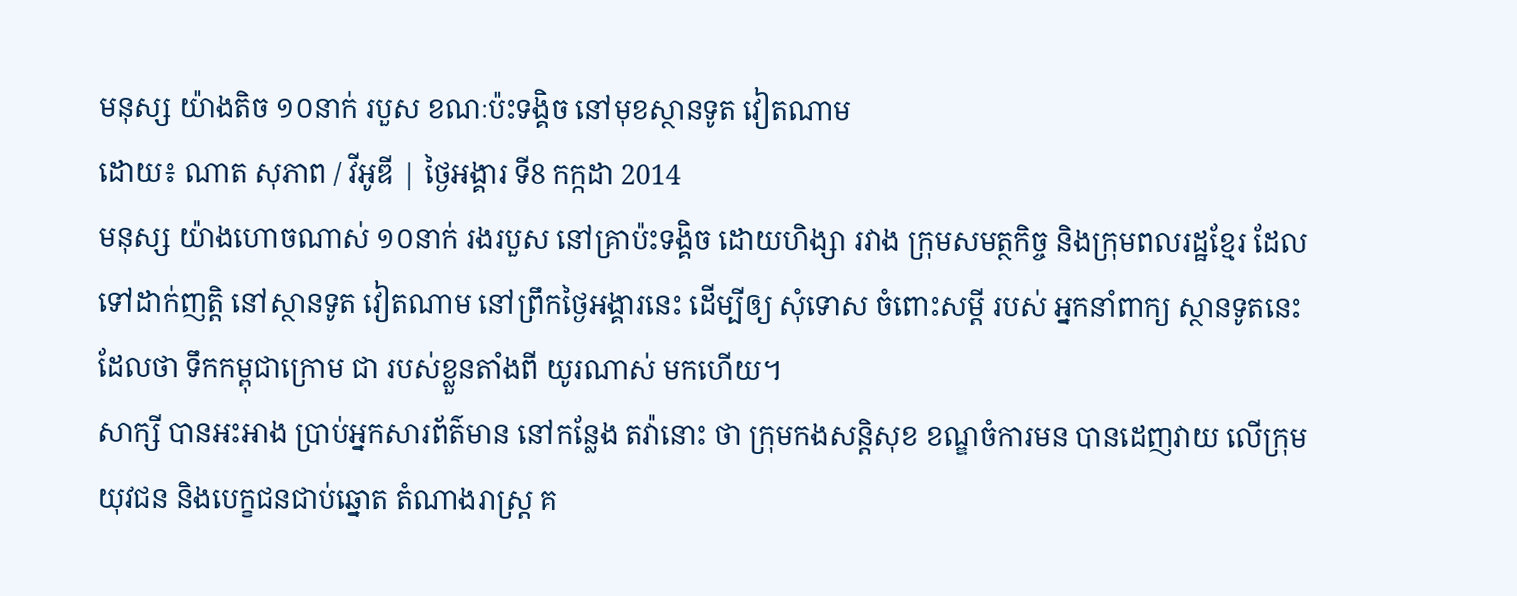មនុស្ស យ៉ាងតិច ១០នាក់ របួស ខណៈប៉ះទង្គិច នៅមុខស្ថានទូត វៀតណាម
ដោយ៖ ណាត សុភាព / វីអូឌី | ថ្ងៃអង្គារ ទី8 កក្កដា 2014
មនុស្ស យ៉ាងហោចណាស់ ១០នាក់ រងរបួស នៅគ្រាប៉ះទង្គិច ដោយហិង្សា រវាង ក្រុមសមត្ថកិច្ច និងក្រុមពលរដ្ឋខ្មែរ ដែលទៅដាក់ញត្តិ នៅស្ថានទូត វៀតណាម នៅព្រឹកថ្ងៃអង្គារនេះ ដើម្បីឲ្យ សុំទោស ចំពោះសម្តី របស់ អ្នកនាំពាក្យ ស្ថានទូតនេះ ដែលថា ទឹកកម្ពុជាក្រោម ជា របស់ខ្លួនតាំងពី យូរណាស់ មកហើយ។
សាក្សី បានអះអាង ប្រាប់អ្នកសារព័ត៌មាន នៅកន្លែង តវ៉ានោះ ថា ក្រុមកងសន្តិសុខ ខណ្ឌចំការមន បានដេញវាយ លើក្រុមយុវជន និងបេក្ខជនជាប់ឆ្នោត តំណាងរាស្ត្រ គ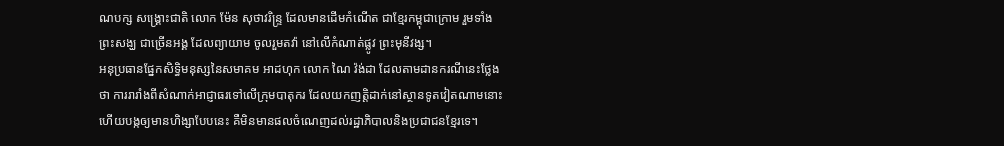ណបក្ស សង្គ្រោះជាតិ លោក ម៉ែន សុថាវរិន្ទ្រ ដែលមានដើមកំណើត ជាខ្មែរកម្ពុជាក្រោម រួមទាំងព្រះសង្ឃ ជាច្រើនអង្គ ដែលព្យាយាម ចូលរួមតវ៉ា នៅលើកំណាត់ផ្លូវ ព្រះមុនីវង្ស។
អនុប្រធានផ្នែកសិទ្ធិមនុស្សនៃសមាគម អាដហុក លោក ណៃ វ៉ង់ដា ដែលតាមដានករណីនេះថ្លែងថា ការរារាំងពីសំណាក់អាជ្ញាធរទៅលើក្រុមបាតុករ ដែលយកញតិ្តដាក់នៅស្ថានទូតវៀតណាមនោះ ហើយបង្កឲ្យមានហិង្សាបែបនេះ គឺមិនមានផលចំណេញដល់រដ្ឋាភិបាលនិងប្រជាជនខ្មែរទេ។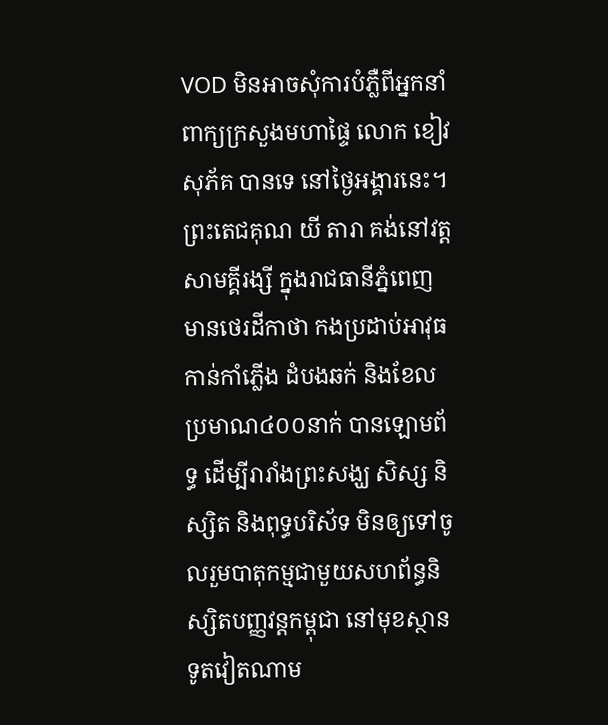VOD មិនអាចសុំការបំភ្លឺពីអ្នកនាំពាក្យក្រសួងមហាផ្ទៃ លោក ខៀវ សុភ័គ បានទេ នៅថ្ងៃអង្គារនេះ។
ព្រះតេជគុណ យី តារា គង់នៅវត្តសាមគ្គីរង្សី ក្នុងរាជធានីភ្នំពេញ មានថេរដីកាថា កងប្រដាប់អាវុធ កាន់កាំភ្លើង ដំបងឆក់ និងខែល ប្រមាណ៤០០នាក់ បានឡោមព័ទ្ធ ដើម្បីរារាំងព្រះសង្ឃ សិស្ស និស្សិត និងពុទ្ធបរិស័ទ មិនឲ្យទៅចូលរួមបាតុកម្មជាមួយសហព័ន្ធនិស្សិតបញ្ញវន្តកម្ពុជា នៅមុខស្ថានទូតវៀតណាម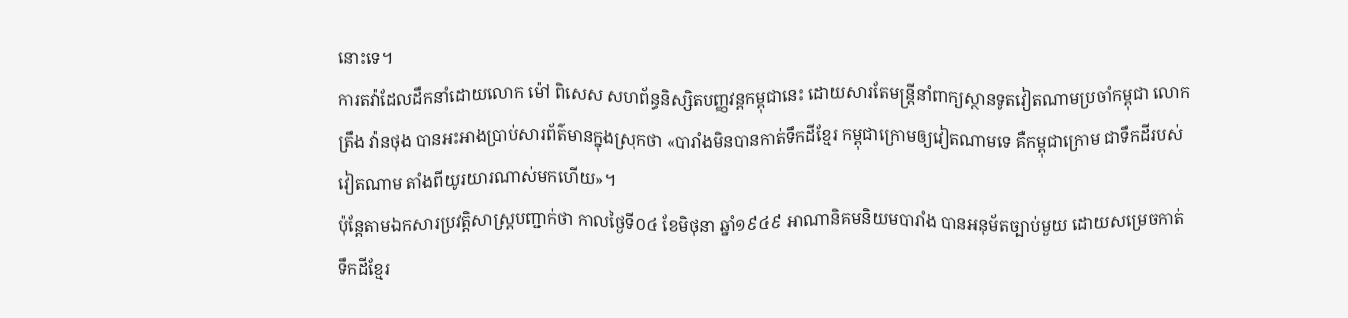នោះទេ។
ការតវ៉ាដែលដឹកនាំដោយលោក ម៉ៅ ពិសេស សហព័ន្ធនិស្សិតបញ្ញវន្តកម្ពុជានេះ ដោយសារតែមន្ត្រីនាំពាក្យស្ថានទូតវៀតណាមប្រចាំកម្ពុជា លោក ត្រឹង វ៉ានថុង បានអះអាងប្រាប់សារព័ត៌មានក្នុងស្រុកថា «បារាំងមិនបានកាត់ទឹកដីខ្មែរ កម្ពុជាក្រោមឲ្យវៀតណាមទេ គឺកម្ពុជាក្រោម ជាទឹកដីរបស់វៀតណាម តាំងពីយូរយារណាស់មកហើយ»។
ប៉ុន្តែតាមឯកសារប្រវត្តិសាស្ត្របញ្ជាក់ថា កាលថ្ងៃទី០៤ ខែមិថុនា ឆ្នាំ១៩៤៩ អាណានិគមនិយមបារាំង បានអនុម័តច្បាប់មួយ ដោយសម្រេចកាត់ទឹកដីខ្មែរ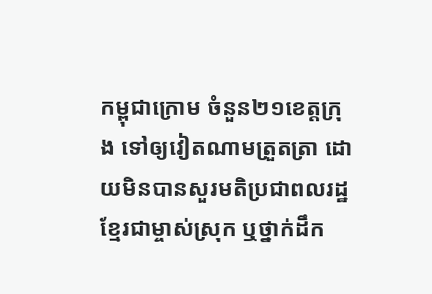កម្ពុជាក្រោម ចំនួន២១ខេត្តក្រុង ទៅឲ្យវៀតណាមត្រួតត្រា ដោយមិនបានសួរមតិប្រជាពលរដ្ឋខ្មែរជាម្ចាស់ស្រុក ឬថ្នាក់ដឹក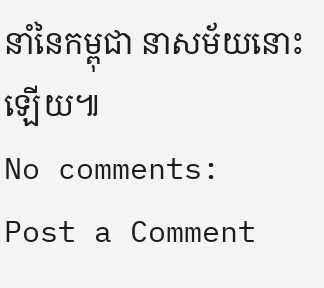នាំនៃកម្ពុជា នាសម័យនោះឡើយ៕
No comments:
Post a Comment